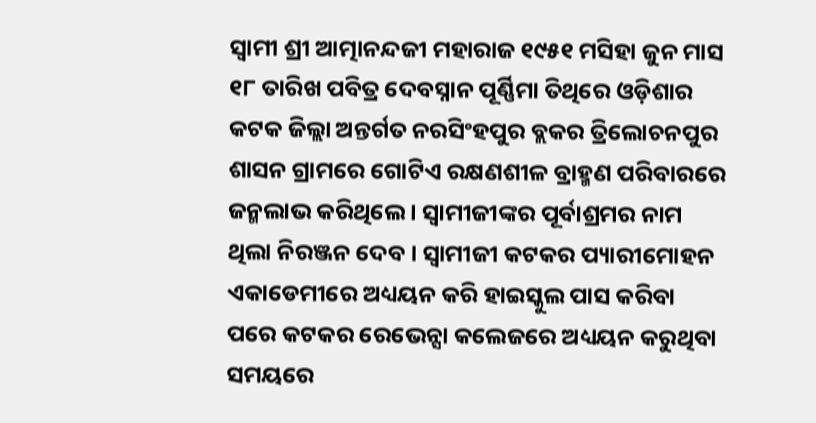ସ୍ୱାମୀ ଶ୍ରୀ ଆତ୍ମାନନ୍ଦଜୀ ମହାରାଜ ୧୯୫୧ ମସିହା ଜୁନ ମାସ ୧୮ ତାରିଖ ପବିତ୍ର ଦେବସ୍ନାନ ପୂର୍ଣ୍ଣିମା ତିଥିରେ ଓଡ଼ିଶାର କଟକ ଜିଲ୍ଲା ଅନ୍ତର୍ଗତ ନରସିଂହପୁର ବ୍ଲକର ତ୍ରିଲୋଚନପୁର ଶାସନ ଗ୍ରାମରେ ଗୋଟିଏ ରକ୍ଷଣଶୀଳ ବ୍ରାହ୍ମଣ ପରିବାରରେ ଜନ୍ମଲାଭ କରିଥିଲେ । ସ୍ୱାମୀଜୀଙ୍କର ପୂର୍ବାଶ୍ରମର ନାମ ଥିଲା ନିରଞ୍ଜନ ଦେବ । ସ୍ୱାମୀଜୀ କଟକର ପ୍ୟାରୀମୋହନ ଏକାଡେମୀରେ ଅଧ୍ୟୟନ କରି ହାଇସ୍କୁଲ ପାସ କରିବା ପରେ କଟକର ରେଭେନ୍ସା କଲେଜରେ ଅଧ୍ୟୟନ କରୁଥିବା ସମୟରେ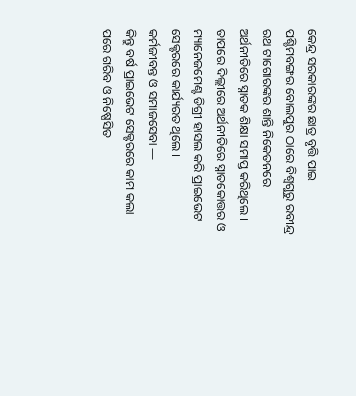କେନ୍ଦ୍ର ସରକାରଙ୍କର ଛାତ୍ର ବୃତ୍ତି ପାଇ ପଶ୍ଚିମବଙ୍ଗର ବୋଲପୁର ଠାରେ ବିଶ୍ୱଗୁରୁ ରବୀନ୍ଦ୍ର ରଥ ଟାଗୋରଙ୍କର ଶାନ୍ତି ନିକେତନରେ ଅର୍ଥନୀତିରେ ସ୍ନାତକ ଶିକ୍ଷା ସମାପ୍ତ କରିଥିଲେ । ତାପରେ ଦିଲ୍ଲୀରେ ଅର୍ଥନୀତିରେ ସ୍ନାତକୋତ୍ତର ଓ ମ୍ୟାନେଜମେଣ୍ଟ ଡିଗ୍ରୀ ହାସଲ କରି ପ୍ରାଇଭେଟ ସେକ୍ଟରରେ କାର୍ଯ୍ୟରତ ଥିଲେ ।
କର୍ମଜୀବନ୍ତ ଓ ସମାଜସେବା —
କିନ୍ତୁ ବର୍ଷ ପ୍ରାଇଭେଟ ସେକ୍ଟରରେ କାମ କଲା ପରେ ଗରିବ ଓ ନିଷ୍ପେସିତ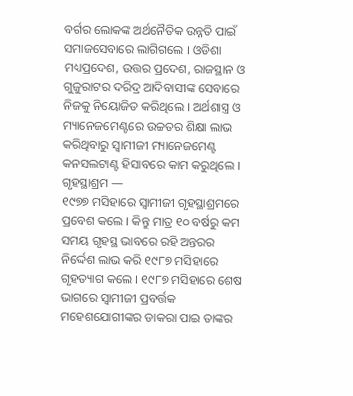ବର୍ଗର ଲୋକଙ୍କ ଅର୍ଥନୈତିକ ଉନ୍ନତି ପାଇଁ ସମାଜସେବାରେ ଲାଗିଗଲେ । ଓଡିଶା ମଧ୍ୟପ୍ରଦେଶ, ଉତ୍ତର ପ୍ରଦେଶ, ରାଜସ୍ଥାନ ଓ ଗୁଜୁରାଟର ଦରିଦ୍ର ଆଦିବାସୀଙ୍କ ସେବାରେ ନିଜକୁ ନିୟୋଜିତ କରିଥିଲେ । ଅର୍ଥଶାସ୍ତ୍ର ଓ ମ୍ୟାନେଜମେଣ୍ଟରେ ଉଚ୍ଚତର ଶିକ୍ଷା ଲାଭ କରିଥିବାରୁ ସ୍ୱାମୀଜୀ ମ୍ୟାନେଜମେଣ୍ଟ କନସଲଟାଣ୍ଟ ହିସାବରେ କାମ କରୁଥିଲେ ।
ଗୃହସ୍ଥାଶ୍ରମ —
୧୯୭୭ ମସିହାରେ ସ୍ୱାମୀଜୀ ଗୃହସ୍ଥାଶ୍ରମରେ ପ୍ରବେଶ କଲେ । କିନ୍ତୁ ମାତ୍ର ୧୦ ବର୍ଷରୁ କମ ସମୟ ଗୃହସ୍ଥ ଭାବରେ ରହି ଅନ୍ତରର ନିର୍ଦ୍ଦେଶ ଲାଭ କରି ୧୯୮୭ ମସିହାରେ ଗୃହତ୍ୟାଗ କଲେ । ୧୯୮୭ ମସିହାରେ ଶେଷ ଭାଗରେ ସ୍ୱାମୀଜୀ ପ୍ରବର୍ତ୍ତକ ମହେଶଯୋଗୀଙ୍କର ଡାକରା ପାଇ ତାଙ୍କର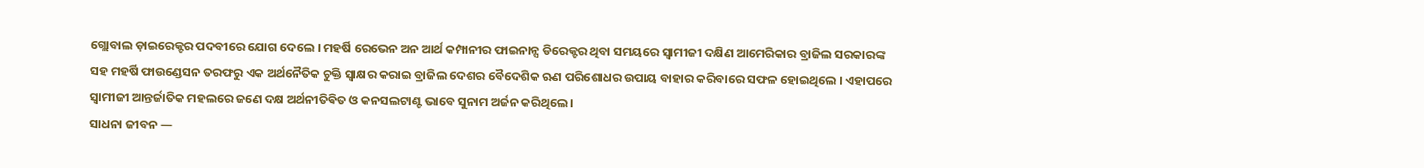ଗ୍ଲୋବାଲ ଡ଼ାଇରେକ୍ଟର ପଦବୀରେ ଯୋଗ ଦେଲେ । ମହର୍ଷି ରେଭେନ ଅନ ଆର୍ଥ କମ୍ପାନୀର ଫାଇନାନ୍ସ ଡିରେକ୍ଟର ଥିବା ସମୟରେ ସ୍ୱାମୀଜୀ ଦକ୍ଷିଣ ଆମେରିକାର ବ୍ରାଜିଲ ସରକାରଙ୍କ ସହ ମହର୍ଷି ଫାଉଣ୍ଡେସନ ତରଫରୁ ଏକ ଅର୍ଥନୈତିକ ଚୁକ୍ତି ସ୍ଵାକ୍ଷର କରାଇ ବ୍ରାଜିଲ ଦେଶର ବୈଦେଶିକ ଋଣ ପରିଶୋଧର ଉପାୟ ବାହାର କରିବାରେ ସଫଳ ହୋଇଥିଲେ । ଏହାପରେ ସ୍ୱାମୀଜୀ ଆନ୍ତର୍ଜାତିକ ମହଲରେ ଜଣେ ଦକ୍ଷ ଅର୍ଥନୀତିଵିତ ଓ କନସଲଟାଣ୍ଟ ଭାବେ ସୁନାମ ଅର୍ଜନ କରିଥିଲେ ।
ସାଧନା ଜୀବନ —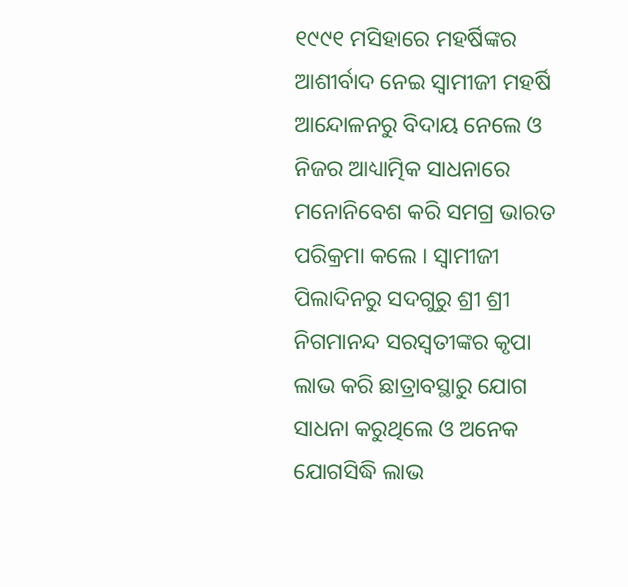୧୯୯୧ ମସିହାରେ ମହର୍ଷିଙ୍କର ଆଶୀର୍ବାଦ ନେଇ ସ୍ୱାମୀଜୀ ମହର୍ଷି ଆନ୍ଦୋଳନରୁ ବିଦାୟ ନେଲେ ଓ ନିଜର ଆଧ୍ୟାତ୍ମିକ ସାଧନାରେ ମନୋନିବେଶ କରି ସମଗ୍ର ଭାରତ ପରିକ୍ରମା କଲେ । ସ୍ୱାମୀଜୀ ପିଲାଦିନରୁ ସଦଗୁରୁ ଶ୍ରୀ ଶ୍ରୀ ନିଗମାନନ୍ଦ ସରସ୍ୱତୀଙ୍କର କୃପା ଲାଭ କରି ଛାତ୍ରାବସ୍ଥାରୁ ଯୋଗ ସାଧନା କରୁଥିଲେ ଓ ଅନେକ ଯୋଗସିଦ୍ଧି ଲାଭ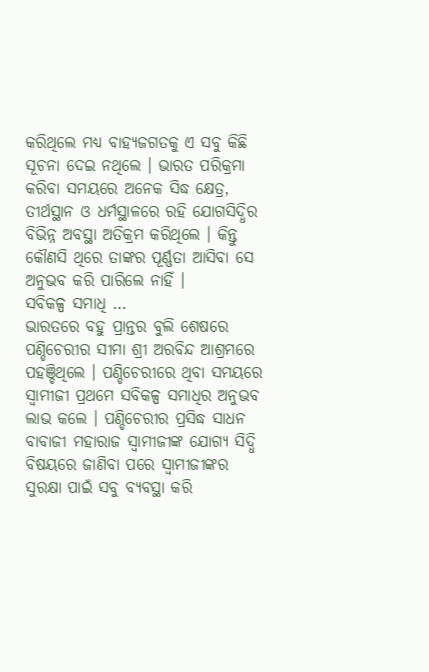କରିଥିଲେ ମଧ୍ୟ ବାହ୍ୟଜଗତକୁ ଏ ସବୁ କିଛି ସୂଚନା ଦେଇ ନଥିଲେ । ଭାରତ ପରିକ୍ରମା କରିବା ସମୟରେ ଅନେକ ସିଦ୍ଧ କ୍ଷେତ୍ର, ତୀର୍ଥସ୍ଥାନ ଓ ଧର୍ମସ୍ଥାଳରେ ରହି ଯୋଗସିଦ୍ଧିର ବିଭିନ୍ନ ଅବସ୍ଥା ଅତିକ୍ରମ କରିଥିଲେ । କିନ୍ତୁ କୌଣସି ଥିରେ ତାଙ୍କର ପୂର୍ଣ୍ଣତା ଆସିବା ସେ ଅନୁଭବ କରି ପାରିଲେ ନାହିଁ ।
ସବିକଳ୍ପ ସମାଧି …
ଭାରତରେ ବହୁ ପ୍ରାନ୍ତର ବୁଲି ଶେଷରେ ପଣ୍ଡିଚେରୀର ସୀମା ଶ୍ରୀ ଅରବିନ୍ଦ ଆଶ୍ରମରେ ପହଞ୍ଚିଥିଲେ । ପଣ୍ଡିଚେରୀରେ ଥିବା ସମୟରେ ସ୍ୱାମୀଜୀ ପ୍ରଥମେ ସବିକଳ୍ପ ସମାଧିର ଅନୁଭବ ଲାଭ କଲେ । ପଣ୍ଡିଚେରୀର ପ୍ରସିଦ୍ଧ ସାଧନ ବାବାଜୀ ମହାରାଜ ସ୍ୱାମୀଜୀଙ୍କ ଯୋଗ୍ୟ ସିଦ୍ଧି ବିଷୟରେ ଜାଣିବା ପରେ ସ୍ୱାମୀଜୀଙ୍କର ସୁରକ୍ଷା ପାଇଁ ସବୁ ବ୍ୟବସ୍ଥା କରି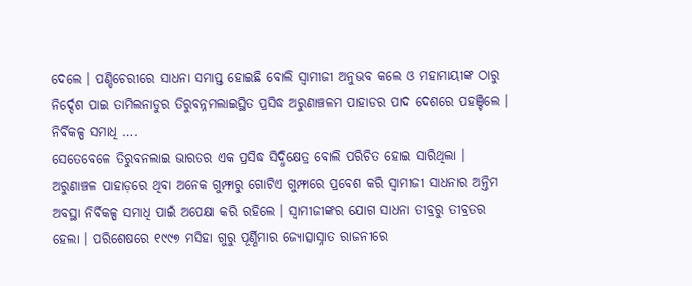ଦେଲେ । ପଣ୍ଡିଚେରୀରେ ସାଧନା ସମାପ୍ତ ହୋଇଛି ବୋଲି ସ୍ୱାମୀଜୀ ଅନୁଭବ କଲେ ଓ ମହାମାୟୀଙ୍କ ଠାରୁ ନିର୍ଦ୍ଦେଶ ପାଇ ତାମିଲନାଡୁର ତିରୁବନ୍ନମଲାଇସ୍ଥିତ ପ୍ରସିଦ୍ଧ ଅରୁଣାଞ୍ଚଳମ ପାହାଡର ପାଦ ଦେଶରେ ପହଞ୍ଚିଲେ ।
ନିର୍ବିକଳ୍ପ ସମାଧି ….
ସେତେବେଳେ ତିରୁବନଲାଇ ଭାରତର ଏକ ପ୍ରସିଦ୍ଧ ସିଦ୍ଧିକ୍ଷେତ୍ର ବୋଲି ପରିଚିତ ହୋଇ ସାରିଥିଲା । ଅରୁଣାଞ୍ଚଳ ପାହାଡ଼ରେ ଥିବା ଅନେକ ଗୁମ୍ଫାରୁ ଗୋଟିଏ ଗୁମ୍ଫାରେ ପ୍ରବେଶ କରି ସ୍ୱାମୀଜୀ ସାଧନାର ଅନ୍ତିମ ଅବସ୍ଥା ନିର୍ବିକଳ୍ପ ସମାଧି ପାଇଁ ଅପେକ୍ଷା କରି ରହିଲେ । ସ୍ୱାମୀଜୀଙ୍କର ଯୋଗ ସାଧନା ତୀବ୍ରରୁ ତୀବ୍ରତର ହେଲା । ପରିଶେଷରେ ୧୯୯୭ ମସିହା ଗୁରୁ ପୂର୍ଣ୍ଣିମାର ଜ୍ୟୋତ୍ସାସ୍ନାତ ରାଜନୀରେ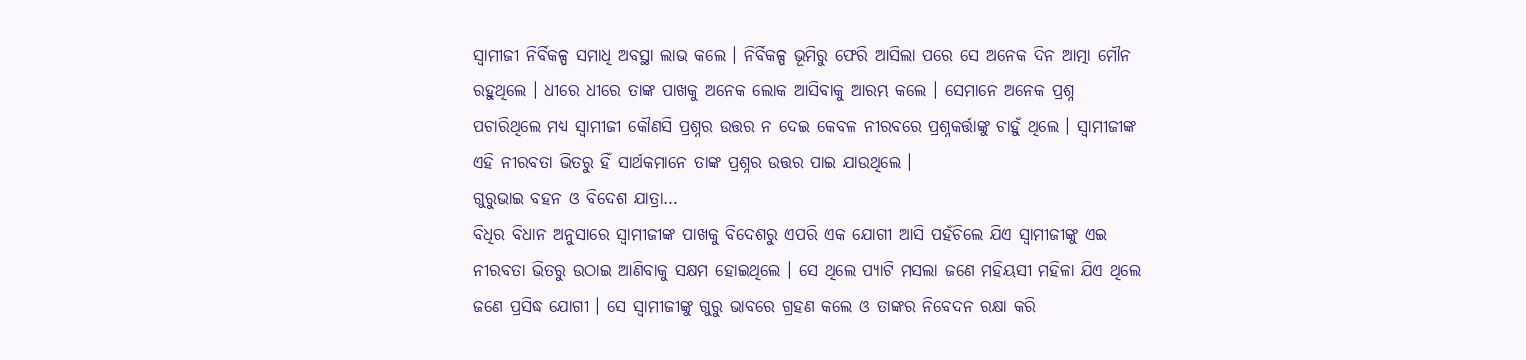ସ୍ୱାମୀଜୀ ନିର୍ବିକଳ୍ପ ସମାଧି ଅବସ୍ଥା ଲାଭ କଲେ । ନିର୍ବିକଳ୍ପ ଭୂମିରୁ ଫେରି ଆସିଲା ପରେ ସେ ଅନେକ ଦିନ ଆତ୍ମା ମୌନ ରହୁଥିଲେ । ଧୀରେ ଧୀରେ ତାଙ୍କ ପାଖକୁ ଅନେକ ଲୋକ ଆସିବାକୁ ଆରମ୍ଭ କଲେ । ସେମାନେ ଅନେକ ପ୍ରଶ୍ନ ପଚାରିଥିଲେ ମଧ୍ୟ ସ୍ୱାମୀଜୀ କୌଣସି ପ୍ରଶ୍ନର ଉତ୍ତର ନ ଦେଇ କେବଳ ନୀରବରେ ପ୍ରଶ୍ନକର୍ତ୍ତାଙ୍କୁ ଚାହୁଁ ଥିଲେ । ସ୍ୱାମୀଜୀଙ୍କ ଏହି ନୀରବତା ଭିତରୁ ହିଁ ସାର୍ଥକମାନେ ତାଙ୍କ ପ୍ରଶ୍ନର ଉତ୍ତର ପାଇ ଯାଉଥିଲେ ।
ଗୁରୁଭାଇ ବହନ ଓ ବିଦେଶ ଯାତ୍ରା…
ବିଧିର ବିଧାନ ଅନୁସାରେ ସ୍ୱାମୀଜୀଙ୍କ ପାଖକୁ ବିଦେଶରୁ ଏପରି ଏକ ଯୋଗୀ ଆସି ପହଁଚିଲେ ଯିଏ ସ୍ୱାମୀଜୀଙ୍କୁ ଏଇ ନୀରବତା ଭିତରୁ ଉଠାଇ ଆଣିବାକୁ ସକ୍ଷମ ହୋଇଥିଲେ । ସେ ଥିଲେ ପ୍ୟାଟି ମସଲା ଜଣେ ମହିୟସୀ ମହିଳା ଯିଏ ଥିଲେ ଜଣେ ପ୍ରସିଦ୍ଧ ଯୋଗୀ । ସେ ସ୍ୱାମୀଜୀଙ୍କୁ ଗୁରୁ ଭାବରେ ଗ୍ରହଣ କଲେ ଓ ତାଙ୍କର ନିବେଦନ ରକ୍ଷା କରି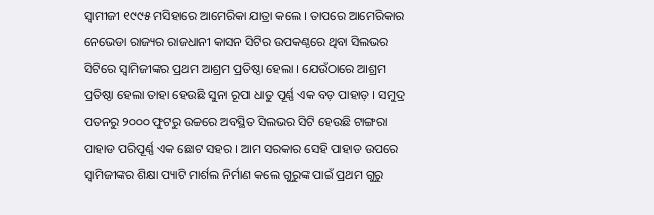ସ୍ୱାମୀଜୀ ୧୯୯୫ ମସିହାରେ ଆମେରିକା ଯାତ୍ରା କଲେ । ତାପରେ ଆମେରିକାର ନେଭେଡା ରାଜ୍ୟର ରାଜଧାନୀ କାସନ ସିଟିର ଉପକଣ୍ଠରେ ଥିବା ସିଲଭର ସିଟିରେ ସ୍ୱାମିଜୀଙ୍କର ପ୍ରଥମ ଆଶ୍ରମ ପ୍ରତିଷ୍ଠା ହେଲା । ଯେଉଁଠାରେ ଆଶ୍ରମ ପ୍ରତିଷ୍ଠା ହେଲା ତାହା ହେଉଛି ସୁନା ରୂପା ଧାତୁ ପୂର୍ଣ୍ଣ ଏକ ବଡ଼ ପାହାଡ଼ । ସମୁଦ୍ର ପତନରୁ ୨୦୦୦ ଫୁଟରୁ ଉଚ୍ଚରେ ଅବସ୍ଥିତ ସିଲଭର ସିଟି ହେଉଛି ଟାଙ୍ଗରା ପାହାଡ ପରିପୂର୍ଣ୍ଣ ଏକ ଛୋଟ ସହର । ଆମ ସରକାର ସେହି ପାହାଡ ଉପରେ ସ୍ୱାମିଜୀଙ୍କର ଶିକ୍ଷା ପ୍ୟାଟି ମାର୍ଶଲ ନିର୍ମାଣ କଲେ ଗୁରୁଙ୍କ ପାଇଁ ପ୍ରଥମ ଗୁରୁ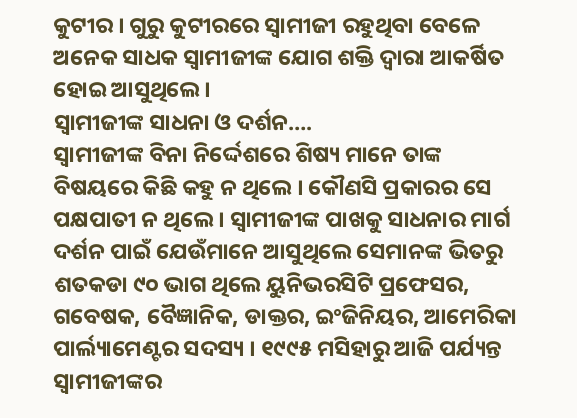କୁଟୀର । ଗୁରୁ କୁଟୀରରେ ସ୍ୱାମୀଜୀ ରହୁଥିବା ବେଳେ ଅନେକ ସାଧକ ସ୍ୱାମୀଜୀଙ୍କ ଯୋଗ ଶକ୍ତି ଦ୍ୱାରା ଆକର୍ଷିତ ହୋଇ ଆସୁଥିଲେ ।
ସ୍ୱାମୀଜୀଙ୍କ ସାଧନା ଓ ଦର୍ଶନ….
ସ୍ୱାମୀଜୀଙ୍କ ବିନା ନିର୍ଦ୍ଦେଶରେ ଶିଷ୍ୟ ମାନେ ତାଙ୍କ ବିଷୟରେ କିଛି କହୁ ନ ଥିଲେ । କୌଣସି ପ୍ରକାରର ସେ ପକ୍ଷପାତୀ ନ ଥିଲେ । ସ୍ୱାମୀଜୀଙ୍କ ପାଖକୁ ସାଧନାର ମାର୍ଗ ଦର୍ଶନ ପାଇଁ ଯେଉଁମାନେ ଆସୁଥିଲେ ସେମାନଙ୍କ ଭିତରୁ ଶତକଡା ୯୦ ଭାଗ ଥିଲେ ୟୁନିଭରସିଟି ପ୍ରଫେସର, ଗବେଷକ, ବୈଜ୍ଞାନିକ, ଡାକ୍ତର, ଇଂଜିନିୟର, ଆମେରିକା ପାର୍ଲ୍ୟାମେଣ୍ଟର ସଦସ୍ୟ । ୧୯୯୫ ମସିହାରୁ ଆଜି ପର୍ଯ୍ୟନ୍ତ ସ୍ୱାମୀଜୀଙ୍କର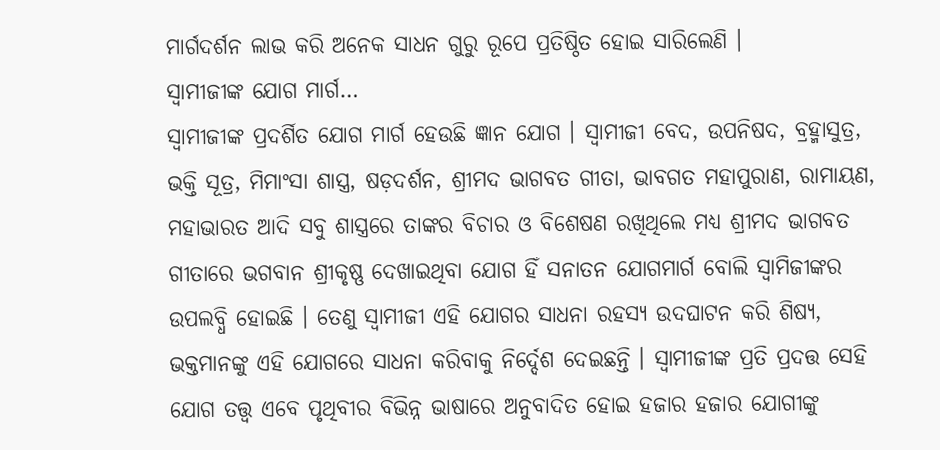ମାର୍ଗଦର୍ଶନ ଲାଭ କରି ଅନେକ ସାଧନ ଗୁରୁ ରୂପେ ପ୍ରତିଷ୍ଠିତ ହୋଇ ସାରିଲେଣି ।
ସ୍ୱାମୀଜୀଙ୍କ ଯୋଗ ମାର୍ଗ…
ସ୍ୱାମୀଜୀଙ୍କ ପ୍ରଦର୍ଶିତ ଯୋଗ ମାର୍ଗ ହେଉଛି ଜ୍ଞାନ ଯୋଗ । ସ୍ୱାମୀଜୀ ବେଦ, ଉପନିଷଦ, ବ୍ରହ୍ମାସୁତ୍ର, ଭକ୍ତି ସୂତ୍ର, ମିମାଂସା ଶାସ୍ତ୍ର, ଷଡ଼ଦର୍ଶନ, ଶ୍ରୀମଦ ଭାଗବତ ଗୀତା, ଭାବଗତ ମହାପୁରାଣ, ରାମାୟଣ, ମହାଭାରତ ଆଦି ସବୁ ଶାସ୍ତ୍ରରେ ତାଙ୍କର ବିଚାର ଓ ବିଶେଷଣ ରଖିଥିଲେ ମଧ୍ୟ ଶ୍ରୀମଦ ଭାଗବତ ଗୀତାରେ ଭଗବାନ ଶ୍ରୀକୃଷ୍ଣ ଦେଖାଇଥିବା ଯୋଗ ହିଁ ସନାତନ ଯୋଗମାର୍ଗ ବୋଲି ସ୍ୱାମିଜୀଙ୍କର ଉପଲବ୍ଧି ହୋଇଛି । ତେଣୁ ସ୍ୱାମୀଜୀ ଏହି ଯୋଗର ସାଧନା ରହସ୍ୟ ଉଦଘାଟନ କରି ଶିଷ୍ୟ, ଭକ୍ତମାନଙ୍କୁ ଏହି ଯୋଗରେ ସାଧନା କରିବାକୁ ନିର୍ଦ୍ଦେଶ ଦେଇଛନ୍ତି । ସ୍ୱାମୀଜୀଙ୍କ ପ୍ରତି ପ୍ରଦତ୍ତ ସେହି ଯୋଗ ତତ୍ତ୍ୱ ଏବେ ପୃଥିବୀର ବିଭିନ୍ନ ଭାଷାରେ ଅନୁବାଦିତ ହୋଇ ହଜାର ହଜାର ଯୋଗୀଙ୍କୁ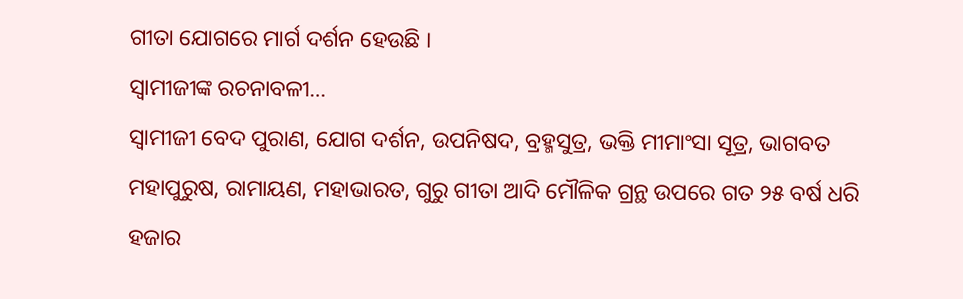ଗୀତା ଯୋଗରେ ମାର୍ଗ ଦର୍ଶନ ହେଉଛି ।
ସ୍ୱାମୀଜୀଙ୍କ ରଚନାବଳୀ…
ସ୍ୱାମୀଜୀ ବେଦ ପୁରାଣ, ଯୋଗ ଦର୍ଶନ, ଉପନିଷଦ, ବ୍ରହ୍ମସୁତ୍ର, ଭକ୍ତି ମୀମାଂସା ସୂତ୍ର, ଭାଗବତ ମହାପୁରୁଷ, ରାମାୟଣ, ମହାଭାରତ, ଗୁରୁ ଗୀତା ଆଦି ମୌଳିକ ଗ୍ରନ୍ଥ ଉପରେ ଗତ ୨୫ ବର୍ଷ ଧରି ହଜାର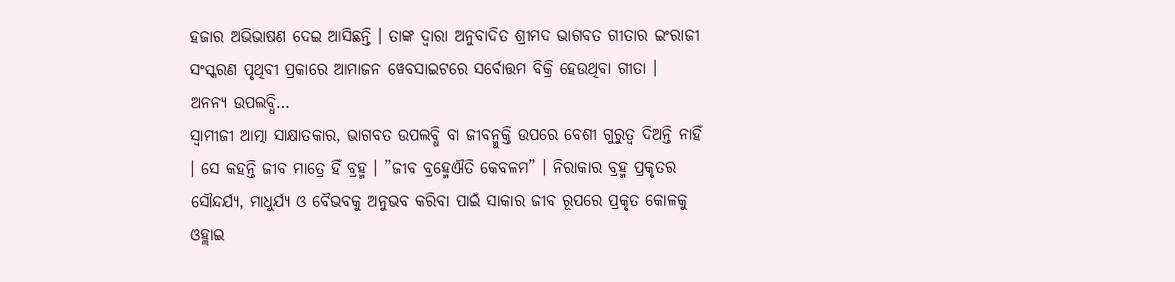ହଜାର ଅଭିଭାଷଣ ଦେଇ ଆସିଛନ୍ତି । ତାଙ୍କ ଦ୍ୱାରା ଅନୁବାଦିତ ଶ୍ରୀମଦ ଭାଗବତ ଗୀତାର ଇଂରାଜୀ ସଂସ୍କରଣ ପୃଥିବୀ ପ୍ରକାରେ ଆମାଜନ ୱେବସାଇଟରେ ସର୍ବୋତ୍ତମ ବିକ୍ରି ହେଉଥିବା ଗୀତା ।
ଅନନ୍ୟ ଉପଲବ୍ଧି…
ସ୍ୱାମୀଜୀ ଆତ୍ମା ସାକ୍ଷାତକାର, ଭାଗବତ ଉପଲବ୍ଧି ବା ଜୀବନ୍ମୁକ୍ତି ଉପରେ ବେଶୀ ଗୁରୁତ୍ୱ ଦିଅନ୍ତି ନାହିଁ । ସେ କହନ୍ତି ଜୀବ ମାତ୍ରେ ହିଁ ବ୍ରହ୍ମ । ”ଜୀବ ବ୍ରହ୍ମେଐତି କେବଳମ” । ନିରାକାର ବ୍ରହ୍ମ ପ୍ରକୃତର ସୌନ୍ଦର୍ଯ୍ୟ, ମାଧୁର୍ଯ୍ୟ ଓ ବୈଭବକୁ ଅନୁଭବ କରିବା ପାଇଁ ସାକାର ଜୀବ ରୂପରେ ପ୍ରକୃତ କୋଳକୁ ଓହ୍ଲାଇ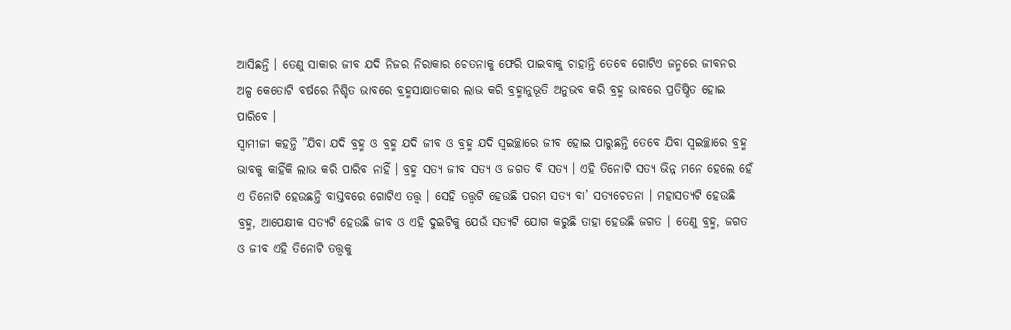ଆସିଛନ୍ତି । ତେଣୁ ସାକାର ଜୀବ ଯଦି ନିଜର ନିରାକାର ଚେତନାକୁ ଫେରି ପାଇବାକୁ ଚାହାନ୍ତି ତେବେ ଗୋଟିଏ ଜନ୍ମରେ ଜୀବନର ଅଳ୍ପ କେତୋଟି ବର୍ଷରେ ନିଶ୍ଚିତ ଭାବରେ ବ୍ରହ୍ମସାକ୍ଷାତକାର ଲାଭ କରି ବ୍ରହ୍ମାନୁଭୂତି ଅନୁଭବ କରି ବ୍ରହ୍ମ ଭାବରେ ପ୍ରତିଷ୍ଠିତ ହୋଇ ପାରିବେ ।
ସ୍ୱାମୀଜୀ କହନ୍ତି ”ଯିବା ଯଦି ବ୍ରହ୍ମ ଓ ବ୍ରହ୍ମ ଯଦି ଜୀବ ଓ ବ୍ରହ୍ମ ଯଦି ସ୍ୱଇଚ୍ଛାରେ ଜୀବ ହୋଇ ପାରୁଛନ୍ତି ତେବେ ଯିବା ସ୍ୱଇଚ୍ଛାରେ ବ୍ରହ୍ମ ଭାବକୁ କାହିଁକି ଲାଭ କରି ପାରିବ ନାହିଁ । ବ୍ରହ୍ମ ସତ୍ୟ ଜୀବ ସତ୍ୟ ଓ ଜଗତ ବି ସତ୍ୟ । ଏହି ତିନୋଟି ସତ୍ୟ ଭିନ୍ନ ମନେ ହେଲେ ହେଁ ଏ ତିନୋଟି ହେଉଛନ୍ତି ବାସ୍ତବରେ ଗୋଟିଏ ତତ୍ତ୍ୱ । ସେହି ତତ୍ତ୍ୱଟି ହେଉଛି ପରମ ସତ୍ୟ ବା’ ସତ୍ୟଚେତନା । ମହାସତ୍ୟଟି ହେଉଛି ବ୍ରହ୍ମ, ଆପେକ୍ଷୀକ ସତ୍ୟଟି ହେଉଛି ଜୀବ ଓ ଏହି ଦୁଇଟିକୁ ଯେଉଁ ସତ୍ୟଟି ଯୋଗ କରୁଛି ତାହା ହେଉଛି ଜଗତ । ତେଣୁ ବ୍ରହ୍ମ, ଜଗତ ଓ ଜୀବ ଏହି ତିନୋଟି ତତ୍ତ୍ୱକୁ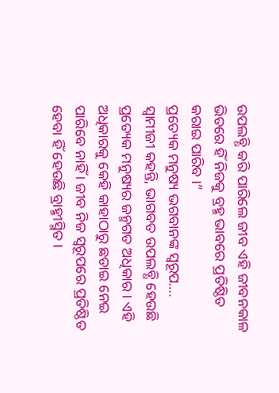ଉପଲବ୍ଧି କରି ପାରିଲେ ଜୀବ ଏହି ଜୀବନକାଳ ଭିତରେ ହିଁ ନିଜକୁ ବ୍ରହ୍ମ ଭାବରେ ପ୍ରତିଷ୍ଠିତ କରାଇ ପାରିବ ।”
ପ୍ରତ୍ୟେକ ମନୁଷ୍ୟ ଭଗବାନଙ୍କ ସ୍ୱରୂପ….
ସ୍ୱାମୀଜୀ କହନ୍ତି, ଭାଗବତ ଉପଲବ୍ଧି ହେଉଛି ପ୍ରତ୍ୟେକ ମନୁଷ୍ୟର ଜନ୍ମଗତ ଅଧିକାର । ଏହି ଅଧିକାରକୁ କେହି କାହାଠାରୁ ଛଡାଇ ନେଇ ପାରିବେ ନାହିଁ । ଜୀବ ନିଜ ସ୍ୱରୂପରେ ପ୍ରତିଷ୍ଠିତ ହେବା ହିଁ ହେଉଛି ବ୍ରାହ୍ମୀସ୍ମିତ ।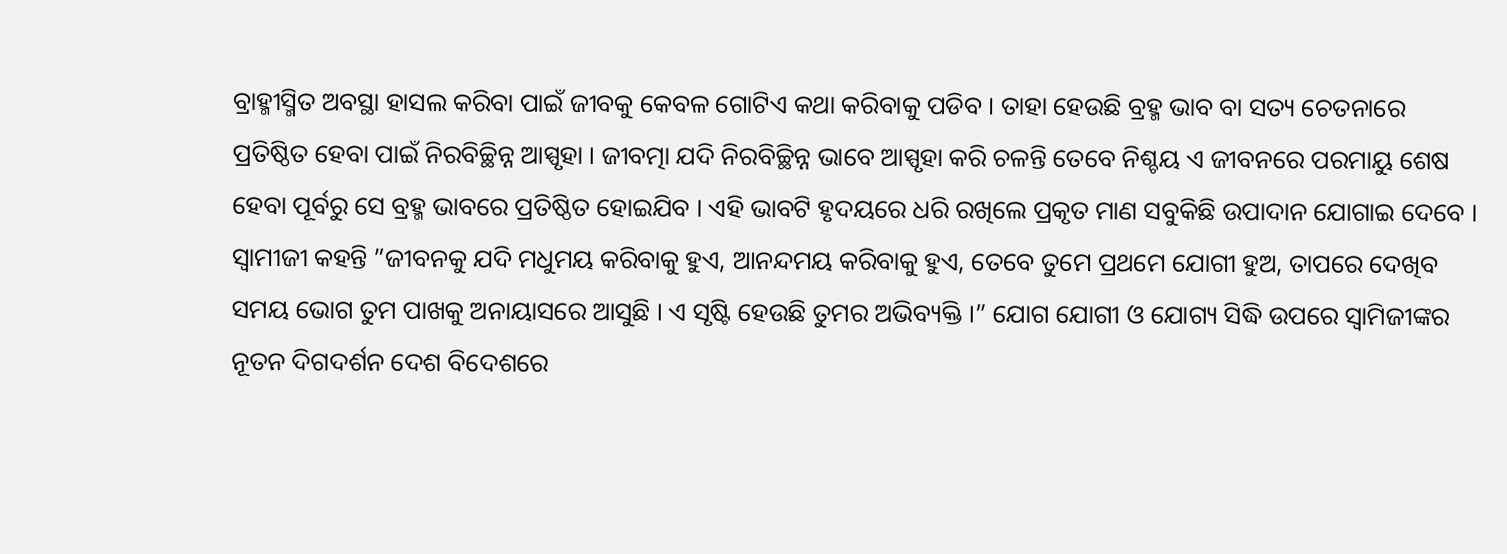ବ୍ରାହ୍ମୀସ୍ମିତ ଅବସ୍ଥା ହାସଲ କରିବା ପାଇଁ ଜୀବକୁ କେବଳ ଗୋଟିଏ କଥା କରିବାକୁ ପଡିବ । ତାହା ହେଉଛି ବ୍ରହ୍ମ ଭାବ ବା ସତ୍ୟ ଚେତନାରେ ପ୍ରତିଷ୍ଠିତ ହେବା ପାଇଁ ନିରବିଚ୍ଛିନ୍ନ ଆସ୍ପୃହା । ଜୀବତ୍ମା ଯଦି ନିରବିଚ୍ଛିନ୍ନ ଭାବେ ଆସ୍ପୃହା କରି ଚଳନ୍ତି ତେବେ ନିଶ୍ଚୟ ଏ ଜୀବନରେ ପରମାୟୁ ଶେଷ ହେବା ପୂର୍ବରୁ ସେ ବ୍ରହ୍ମ ଭାବରେ ପ୍ରତିଷ୍ଠିତ ହୋଇଯିବ । ଏହି ଭାବଟି ହୃଦୟରେ ଧରି ରଖିଲେ ପ୍ରକୃତ ମାଣ ସବୁକିଛି ଉପାଦାନ ଯୋଗାଇ ଦେବେ । ସ୍ୱାମୀଜୀ କହନ୍ତି ”ଜୀବନକୁ ଯଦି ମଧୁମୟ କରିବାକୁ ହୁଏ, ଆନନ୍ଦମୟ କରିବାକୁ ହୁଏ, ତେବେ ତୁମେ ପ୍ରଥମେ ଯୋଗୀ ହୁଅ, ତାପରେ ଦେଖିବ ସମୟ ଭୋଗ ତୁମ ପାଖକୁ ଅନାୟାସରେ ଆସୁଛି । ଏ ସୃଷ୍ଟି ହେଉଛି ତୁମର ଅଭିବ୍ୟକ୍ତି ।” ଯୋଗ ଯୋଗୀ ଓ ଯୋଗ୍ୟ ସିଦ୍ଧି ଉପରେ ସ୍ୱାମିଜୀଙ୍କର ନୂତନ ଦିଗଦର୍ଶନ ଦେଶ ବିଦେଶରେ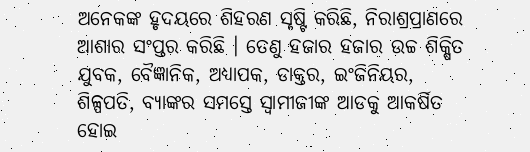ଅନେକଙ୍କ ହୃଦୟରେ ଶିହରଣ ସୃଷ୍ଟି କରିଛି, ନିରାଶ୍ରପ୍ରାଣରେ ଆଶାର ସଂପ୍ତର କରିଛି । ତେଣୁ ହଜାର ହଜାର ଉଚ୍ଚ ଶିକ୍ଷିତ ଯୁବକ, ବୈଜ୍ଞାନିକ, ଅଧ୍ୟାପକ, ଡାକ୍ତର, ଇଂଜିନିୟର, ଶିଳ୍ପପତି, ବ୍ୟାଙ୍କର ସମସ୍ତେ ସ୍ୱାମୀଜୀଙ୍କ ଆଡକୁ ଆକର୍ଷିତ ହୋଇ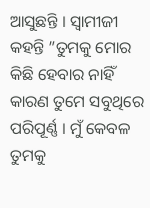ଆସୁଛନ୍ତି । ସ୍ୱାମୀଜୀ କହନ୍ତି ”ତୁମକୁ ମୋର କିଛି ହେବାର ନାହିଁ କାରଣ ତୁମେ ସବୁଥିରେ ପରିପୂର୍ଣ୍ଣ । ମୁଁ କେବଳ ତୁମକୁ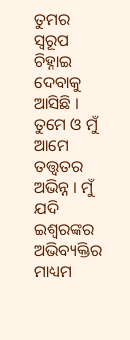ତୁମର ସ୍ୱରୂପ ଚିହ୍ନାଇ ଦେବାକୁ ଆସିଛି । ତୁମେ ଓ ମୁଁ ଆମେ ତତ୍ତ୍ୱତର ଅଭିନ୍ନ । ମୁଁ ଯଦି ଇଶ୍ଵରଙ୍କର ଅଭିବ୍ୟକ୍ତିର ମାଧ୍ୟମ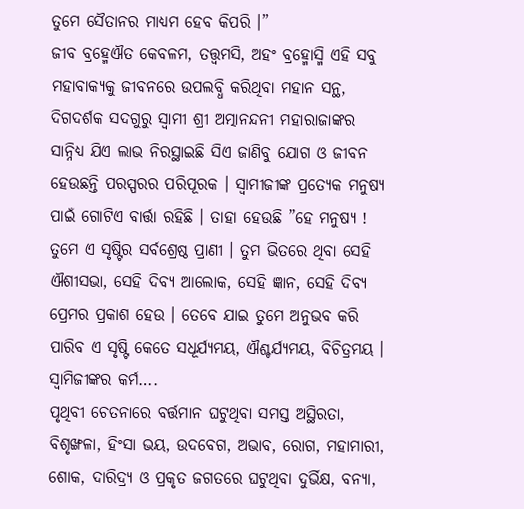ତୁମେ ସୈତାନର ମାଧ୍ୟମ ହେବ କିପରି ।”
ଜୀବ ବ୍ରହ୍ମେଐତ କେବଳମ, ତତ୍ତ୍ୱମସି, ଅହଂ ବ୍ରହ୍ମୋସ୍ମି ଏହି ସବୁ ମହାବାକ୍ୟକୁ ଜୀବନରେ ଉପଲବ୍ଧି କରିଥିବା ମହାନ ସନ୍ଥ, ଦିଗଦର୍ଶକ ସଦଗୁରୁ ସ୍ୱାମୀ ଶ୍ରୀ ଅତ୍ମାନନ୍ଦନୀ ମହାରାଜାଙ୍କର ସାନ୍ନିଧ୍ୟ ଯିଏ ଲାଭ ନିରସ୍ଥାଇଛି ସିଏ ଜାଣିବୁ ଯୋଗ ଓ ଜୀବନ ହେଉଛନ୍ତି ପରସ୍ପରର ପରିପୂରକ । ସ୍ୱାମୀଜୀଙ୍କ ପ୍ରତ୍ୟେକ ମନୁଷ୍ୟ ପାଇଁ ଗୋଟିଏ ବାର୍ତ୍ତା ରହିଛି । ତାହା ହେଉଛି ”ହେ ମନୁଷ୍ୟ ! ତୁମେ ଏ ସୃଷ୍ଟିର ସର୍ବଶ୍ରେଷ୍ଠ ପ୍ରାଣୀ । ତୁମ ଭିତରେ ଥିବା ସେହି ଐଶୀସଭା, ସେହି ଦିବ୍ୟ ଆଲୋକ, ସେହି ଜ୍ଞାନ, ସେହି ଦିବ୍ୟ ପ୍ରେମର ପ୍ରକାଶ ହେଉ । ତେବେ ଯାଇ ତୁମେ ଅନୁଭବ କରି ପାରିବ ଏ ସୃଷ୍ଟି କେତେ ସଧୂର୍ଯ୍ୟମୟ, ଐଶ୍ଚର୍ଯ୍ୟମୟ, ବିଚିତ୍ରମୟ ।
ସ୍ୱାମିଜୀଙ୍କର କର୍ମ….
ପୃଥିବୀ ଚେତନାରେ ବର୍ତ୍ତମାନ ଘଟୁଥିବା ସମସ୍ତ ଅସ୍ଥିରତା, ବିଶୃଙ୍ଖଳା, ହିଂସା ଭୟ, ଉଦବେଗ, ଅଭାବ, ରୋଗ, ମହାମାରୀ, ଶୋକ, ଦାରିଦ୍ର୍ୟ ଓ ପ୍ରକୃତ ଜଗତରେ ଘଟୁଥିବା ଦୁର୍ଭିକ୍ଷ, ବନ୍ୟା,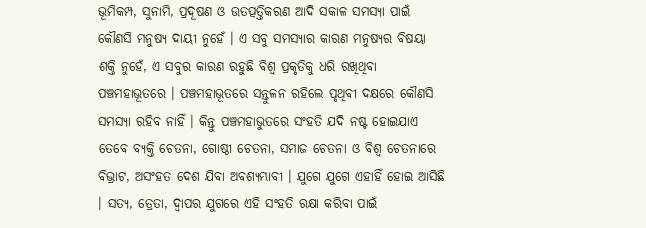ଭୂମିକମ୍ପ, ସୁନାମି, ପ୍ରଦୂଷଣ ଓ ଉତତ୍ପତ୍ତିକରଣ ଆଦି ସକାଳ ସମସ୍ୟା ପାଇଁ କୌଣସି ମନୁଷ୍ୟ ଦାୟୀ ନୁହେଁ । ଏ ସବୁ ସମସ୍ୟାର କାରଣ ମନୁଷ୍ୟର ବିଷୟା ଶକ୍ତି ନୁହେଁ, ଏ ସବୁର କାରଣ ରହୁଛି ବିଶ୍ୱ ପ୍ରକୃତିକୁ ଧରି ରଖିଥିବା ପଞ୍ଚମହାଭୂତରେ । ପଞ୍ଚମହାଭୂତରେ ସନ୍ତୁଳନ ରହିଲେ ପୃଥିବୀ ଦକ୍ଷରେ କୌଣସି ସମସ୍ୟା ରହିବ ନାହିଁ । କିନ୍ତୁ ପଞ୍ଚମହାଭୁତରେ ସଂହତି ଯଦି ନଷ୍ଟ ହୋଇଯାଏ ତେବେ ବ୍ୟକ୍ତି ଚେତନା, ଗୋଷ୍ଠୀ ଚେତନା, ସମାଜ ଚେତନା ଓ ବିଶ୍ୱ ଚେତନାରେ ବିଭ୍ରାଟ, ଅସଂହତ ଦେଶ ଯିବା ଅବଶ୍ୟମ୍ଭାବୀ । ଯୁଗେ ଯୁଗେ ଏହାହିଁ ହୋଇ ଆସିଛି । ସତ୍ୟ, ତ୍ରେତା, ଦ୍ୱାପର ଯୁଗରେ ଏହି ସଂହତି ରକ୍ଷା କରିବା ପାଇଁ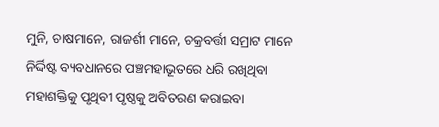ମୁନି, ଚାଷମାନେ, ରାଜର୍ଶୀ ମାନେ, ଚକ୍ରବର୍ତ୍ତୀ ସମ୍ରାଟ ମାନେ ନିର୍ଦ୍ଦିଷ୍ଟ ବ୍ୟବଧାନରେ ପଞ୍ଚମହାଭୂତରେ ଧରି ରଖିଥିବା ମହାଶକ୍ତିକୁ ପୃଥିବୀ ପୃଷ୍ଠକୁ ଅବିତରଣ କରାଇବା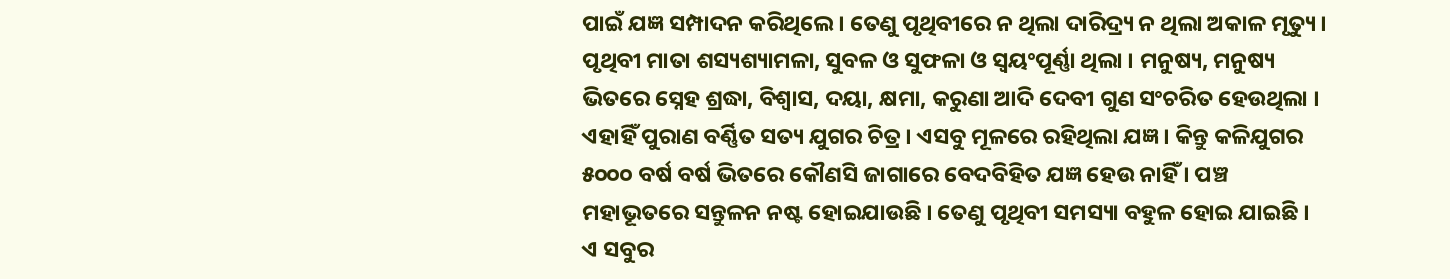ପାଇଁ ଯଜ୍ଞ ସମ୍ପାଦନ କରିଥିଲେ । ତେଣୁ ପୃଥିବୀରେ ନ ଥିଲା ଦାରିଦ୍ର୍ୟ ନ ଥିଲା ଅକାଳ ମୃତ୍ୟୁ । ପୃଥିବୀ ମାତା ଶସ୍ୟଶ୍ୟାମଳା, ସୁବଳ ଓ ସୁଫଳା ଓ ସ୍ୱୟଂପୂର୍ଣ୍ଣା ଥିଲା । ମନୁଷ୍ୟ, ମନୁଷ୍ୟ ଭିତରେ ସ୍ନେହ ଶ୍ରଦ୍ଧା, ବିଶ୍ୱାସ, ଦୟା, କ୍ଷମା, କରୁଣା ଆଦି ଦେବୀ ଗୁଣ ସଂଚରିତ ହେଉଥିଲା । ଏହାହିଁ ପୁରାଣ ବର୍ଣ୍ଣିତ ସତ୍ୟ ଯୁଗର ଚିତ୍ର । ଏସବୁ ମୂଳରେ ରହିଥିଲା ଯଜ୍ଞ । କିନ୍ତୁ କଳିଯୁଗର ୫୦୦୦ ବର୍ଷ ବର୍ଷ ଭିତରେ କୌଣସି ଜାଗାରେ ବେଦବିହିତ ଯଜ୍ଞ ହେଉ ନାହିଁ । ପଞ୍ଚ ମହାଭୂତରେ ସନ୍ତୁଳନ ନଷ୍ଟ ହୋଇଯାଉଛି । ତେଣୁ ପୃଥିବୀ ସମସ୍ୟା ବହୁଳ ହୋଇ ଯାଇଛି । ଏ ସବୁର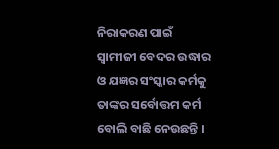ନିରାକରଣ ପାଇଁ ସ୍ୱାମୀଜୀ ବେଦର ଉଦ୍ଧାର ଓ ଯଜ୍ଞର ସଂସ୍କାର କର୍ମକୁ ତାଙ୍କର ସର୍ବୋତ୍ତମ କର୍ମ ବୋଲି ବାଛି ନେଉଛନ୍ତି ।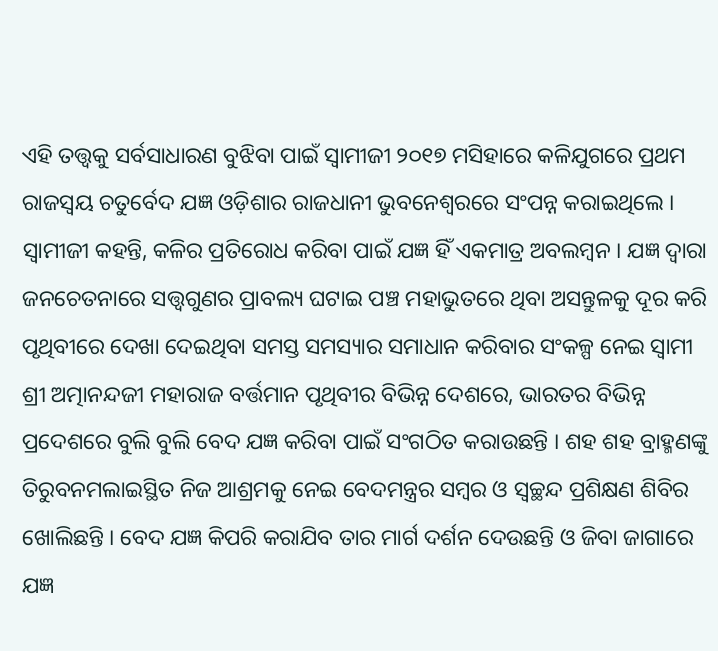ଏହି ତତ୍ତ୍ୱକୁ ସର୍ବସାଧାରଣ ବୁଝିବା ପାଇଁ ସ୍ୱାମୀଜୀ ୨୦୧୭ ମସିହାରେ କଳିଯୁଗରେ ପ୍ରଥମ ରାଜସ୍ୱୟ ଚତୁର୍ବେଦ ଯଜ୍ଞ ଓଡ଼ିଶାର ରାଜଧାନୀ ଭୁବନେଶ୍ୱରରେ ସଂପନ୍ନ କରାଇଥିଲେ । ସ୍ୱାମୀଜୀ କହନ୍ତି, କଳିର ପ୍ରତିରୋଧ କରିବା ପାଇଁ ଯଜ୍ଞ ହିଁ ଏକମାତ୍ର ଅବଲମ୍ବନ । ଯଜ୍ଞ ଦ୍ୱାରା ଜନଚେତନାରେ ସତ୍ତ୍ୱଗୁଣର ପ୍ରାବଲ୍ୟ ଘଟାଇ ପଞ୍ଚ ମହାଭୁତରେ ଥିବା ଅସନ୍ତୁଳକୁ ଦୂର କରି ପୃଥିବୀରେ ଦେଖା ଦେଇଥିବା ସମସ୍ତ ସମସ୍ୟାର ସମାଧାନ କରିବାର ସଂକଳ୍ପ ନେଇ ସ୍ୱାମୀ ଶ୍ରୀ ଅତ୍ମାନନ୍ଦଜୀ ମହାରାଜ ବର୍ତ୍ତମାନ ପୃଥିବୀର ବିଭିନ୍ନ ଦେଶରେ, ଭାରତର ବିଭିନ୍ନ ପ୍ରଦେଶରେ ବୁଲି ବୁଲି ବେଦ ଯଜ୍ଞ କରିବା ପାଇଁ ସଂଗଠିତ କରାଉଛନ୍ତି । ଶହ ଶହ ବ୍ରାହ୍ମଣଙ୍କୁ ତିରୁବନମଲାଇସ୍ଥିତ ନିଜ ଆଶ୍ରମକୁ ନେଇ ବେଦମନ୍ତ୍ରର ସମ୍ବର ଓ ସ୍ୱଚ୍ଛନ୍ଦ ପ୍ରଶିକ୍ଷଣ ଶିବିର ଖୋଲିଛନ୍ତି । ବେଦ ଯଜ୍ଞ କିପରି କରାଯିବ ତାର ମାର୍ଗ ଦର୍ଶନ ଦେଉଛନ୍ତି ଓ ଜିବା ଜାଗାରେ ଯଜ୍ଞ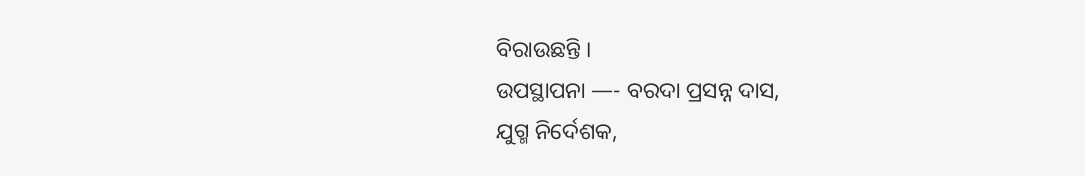ବିରାଉଛନ୍ତି ।
ଉପସ୍ଥାପନା —- ବରଦା ପ୍ରସନ୍ନ ଦାସ,
ଯୁଗ୍ମ ନିର୍ଦେଶକ,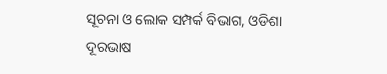ସୂଚନା ଓ ଲୋକ ସମ୍ପର୍କ ବିଭାଗ, ଓଡିଶା
ଦୂରଭାଷ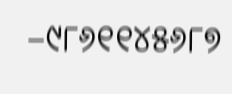–୯୮୬୧୧୪୫୬୮୭